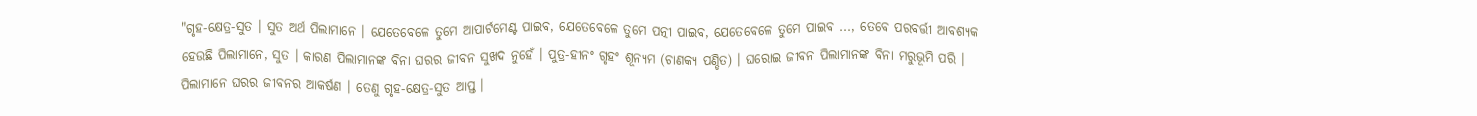"ଗୃହ-କ୍ଷେତ୍ର-ସୁତ । ସୁତ ଅର୍ଥ ପିଲାମାନେ । ଯେତେବେଳେ ତୁମେ ଆପାର୍ଟମେଣ୍ଟ ପାଇବ, ଯେତେବେଳେ ତୁମେ ପତ୍ନୀ ପାଇବ, ଯେତେବେଳେ ତୁମେ ପାଇବ ..., ତେବେ ପରବର୍ତ୍ତୀ ଆବଶ୍ୟକ ହେଉଛି ପିଲାମାନେ, ସୁତ । କାରଣ ପିଲାମାନଙ୍କ ବିନା ଘରର ଜୀବନ ସୁଖଦ ନୁହେଁ । ପୁତ୍ର-ହୀନଂ ଗୃହଂ ଶୂନ୍ୟମ (ଚାଣକ୍ୟ ପଣ୍ଡିତ) । ଘରୋଇ ଜୀବନ ପିଲାମାନଙ୍କ ବିନା ମରୁଭୂମି ପରି । ପିଲାମାନେ ଘରର ଜୀବନର ଆକର୍ଷଣ । ତେଣୁ ଗୃହ-କ୍ଷେତ୍ର-ସୁତ ଆପ୍ତ ।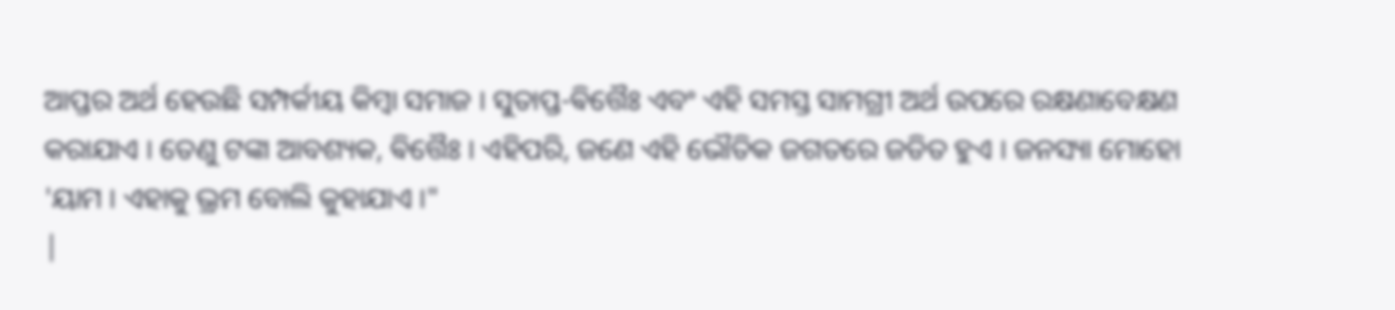ଆପ୍ତର ଅର୍ଥ ହେଉଛି ସମ୍ପର୍କୀୟ କିମ୍ବା ସମାଜ । ସୁତାପ୍ତ-ଵିତ୍ତୈଃ ଏବଂ ଏହି ସମସ୍ତ ସାମଗ୍ରୀ ଅର୍ଥ ଉପରେ ରକ୍ଷଣାବେକ୍ଷଣ କରାଯାଏ । ତେଣୁ ଟଙ୍କା ଆବଶ୍ୟକ, ଵିତ୍ତୈଃ । ଏହିପରି, ଜଣେ ଏହି ଭୌତିକ ଜଗତରେ ଜଡିତ ହୁଏ । ଜନସ୍ୟା ମୋହୋ 'ୟାମ । ଏହାକୁ ଭ୍ରମ ବୋଲି କୁହାଯାଏ ।"
|